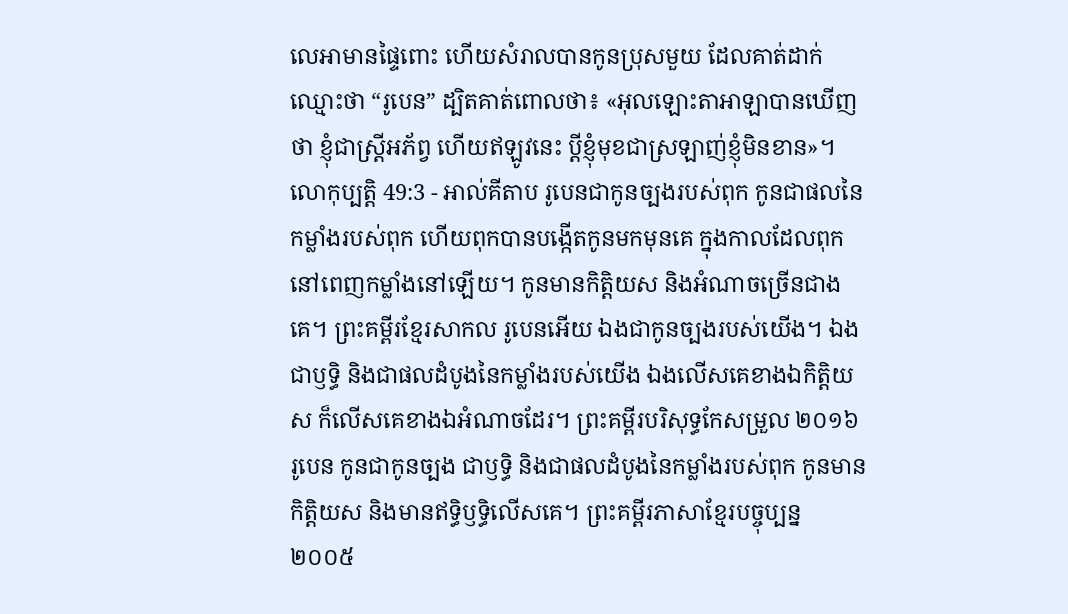លេអាមានផ្ទៃពោះ ហើយសំរាលបានកូនប្រុសមួយ ដែលគាត់ដាក់ឈ្មោះថា “រូបេន” ដ្បិតគាត់ពោលថា៖ «អុលឡោះតាអាឡាបានឃើញថា ខ្ញុំជាស្ត្រីអភ័ព្វ ហើយឥឡូវនេះ ប្ដីខ្ញុំមុខជាស្រឡាញ់ខ្ញុំមិនខាន»។
លោកុប្បត្តិ 49:3 - អាល់គីតាប រូបេនជាកូនច្បងរបស់ពុក កូនជាផលនៃកម្លាំងរបស់ពុក ហើយពុកបានបង្កើតកូនមកមុនគេ ក្នុងកាលដែលពុកនៅពេញកម្លាំងនៅឡើយ។ កូនមានកិត្តិយស និងអំណាចច្រើនជាងគេ។ ព្រះគម្ពីរខ្មែរសាកល រូបេនអើយ ឯងជាកូនច្បងរបស់យើង។ ឯងជាឫទ្ធិ និងជាផលដំបូងនៃកម្លាំងរបស់យើង ឯងលើសគេខាងឯកិត្តិយស ក៏លើសគេខាងឯអំណាចដែរ។ ព្រះគម្ពីរបរិសុទ្ធកែសម្រួល ២០១៦ រូបេន កូនជាកូនច្បង ជាឫទ្ធិ និងជាផលដំបូងនៃកម្លាំងរបស់ពុក កូនមានកិត្តិយស និងមានឥទ្ធិឫទ្ធិលើសគេ។ ព្រះគម្ពីរភាសាខ្មែរបច្ចុប្បន្ន ២០០៥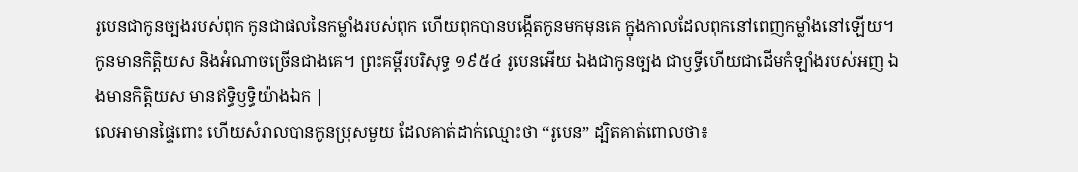រូបេនជាកូនច្បងរបស់ពុក កូនជាផលនៃកម្លាំងរបស់ពុក ហើយពុកបានបង្កើតកូនមកមុនគេ ក្នុងកាលដែលពុកនៅពេញកម្លាំងនៅឡើយ។ កូនមានកិត្តិយស និងអំណាចច្រើនជាងគេ។ ព្រះគម្ពីរបរិសុទ្ធ ១៩៥៤ រូបេនអើយ ឯងជាកូនច្បង ជាឫទ្ធីហើយជាដើមកំឡាំងរបស់អញ ឯងមានកិត្តិយស មានឥទ្ធិឫទ្ធិយ៉ាងឯក |
លេអាមានផ្ទៃពោះ ហើយសំរាលបានកូនប្រុសមួយ ដែលគាត់ដាក់ឈ្មោះថា “រូបេន” ដ្បិតគាត់ពោលថា៖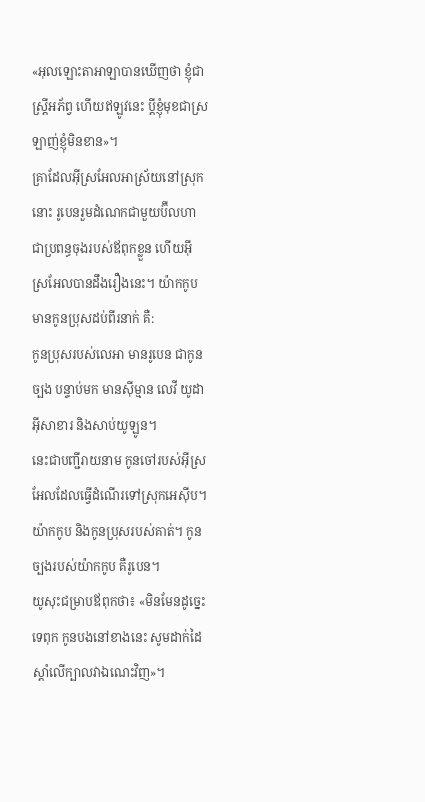«អុលឡោះតាអាឡាបានឃើញថា ខ្ញុំជាស្ត្រីអភ័ព្វ ហើយឥឡូវនេះ ប្ដីខ្ញុំមុខជាស្រឡាញ់ខ្ញុំមិនខាន»។
គ្រាដែលអ៊ីស្រអែលអាស្រ័យនៅស្រុកនោះ រូបេនរួមដំណេកជាមួយប៊ីលហា ជាប្រពន្ធចុងរបស់ឪពុកខ្លួន ហើយអ៊ីស្រអែលបានដឹងរឿងនេះ។ យ៉ាកកូបមានកូនប្រុសដប់ពីរនាក់ គឺ:
កូនប្រុសរបស់លេអា មានរូបេន ជាកូនច្បង បន្ទាប់មក មានស៊ីម្មាន លេវី យូដា អ៊ីសាខារ និងសាប់យូឡូន។
នេះជាបញ្ជីរាយនាម កូនចៅរបស់អ៊ីស្រអែលដែលធ្វើដំណើរទៅស្រុកអេស៊ីប។ យ៉ាកកូប និងកូនប្រុសរបស់គាត់។ កូនច្បងរបស់យ៉ាកកូប គឺរូបេន។
យូសុះជម្រាបឪពុកថា៖ «មិនមែនដូច្នេះទេពុក កូនបងនៅខាងនេះ សូមដាក់ដៃស្តាំលើក្បាលវាឯណេះវិញ»។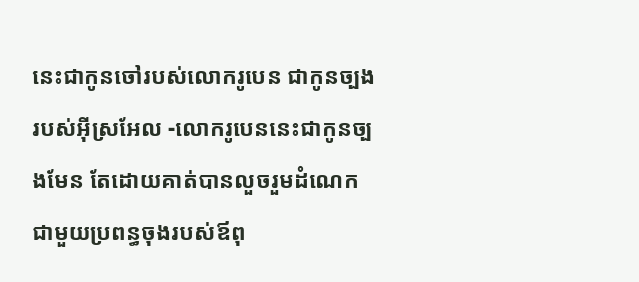នេះជាកូនចៅរបស់លោករូបេន ជាកូនច្បងរបស់អ៊ីស្រអែល -លោករូបេននេះជាកូនច្បងមែន តែដោយគាត់បានលួចរួមដំណេកជាមួយប្រពន្ធចុងរបស់ឪពុ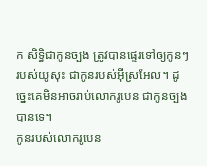ក សិទ្ធិជាកូនច្បង ត្រូវបានផ្ទេរទៅឲ្យកូនៗរបស់យូសុះ ជាកូនរបស់អ៊ីស្រអែល។ ដូច្នេះគេមិនអាចរាប់លោករូបេន ជាកូនច្បងបានទេ។
កូនរបស់លោករូបេន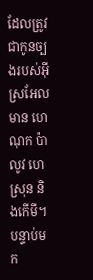ដែលត្រូវជាកូនច្បងរបស់អ៊ីស្រអែល មាន ហេណុក ប៉ាលូវ ហេស្រុន និងកើមី។
បន្ទាប់មក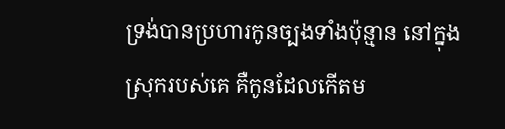ទ្រង់បានប្រហារកូនច្បងទាំងប៉ុន្មាន នៅក្នុងស្រុករបស់គេ គឺកូនដែលកើតម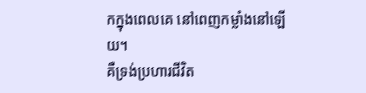កក្នុងពេលគេ នៅពេញកម្លាំងនៅឡើយ។
គឺទ្រង់ប្រហារជីវិត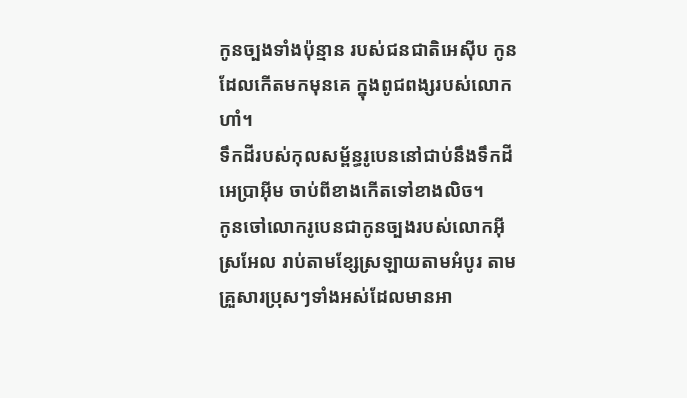កូនច្បងទាំងប៉ុន្មាន របស់ជនជាតិអេស៊ីប កូនដែលកើតមកមុនគេ ក្នុងពូជពង្សរបស់លោកហាំ។
ទឹកដីរបស់កុលសម្ព័ន្ធរូបេននៅជាប់នឹងទឹកដីអេប្រាអ៊ីម ចាប់ពីខាងកើតទៅខាងលិច។
កូនចៅលោករូបេនជាកូនច្បងរបស់លោកអ៊ីស្រអែល រាប់តាមខ្សែស្រឡាយតាមអំបូរ តាមគ្រួសារប្រុសៗទាំងអស់ដែលមានអា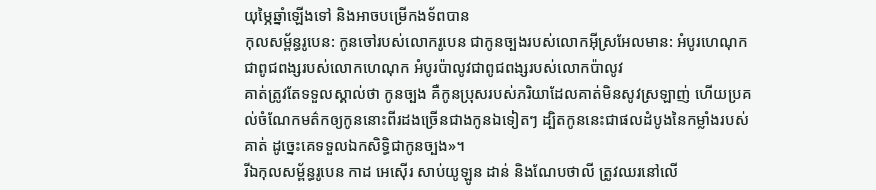យុម្ភៃឆ្នាំឡើងទៅ និងអាចបម្រើកងទ័ពបាន
កុលសម្ព័ន្ធរូបេន: កូនចៅរបស់លោករូបេន ជាកូនច្បងរបស់លោកអ៊ីស្រអែលមាន: អំបូរហេណុក ជាពូជពង្សរបស់លោកហេណុក អំបូរប៉ាលូវជាពូជពង្សរបស់លោកប៉ាលូវ
គាត់ត្រូវតែទទួលស្គាល់ថា កូនច្បង គឺកូនប្រុសរបស់ភរិយាដែលគាត់មិនសូវស្រឡាញ់ ហើយប្រគល់ចំណែកមត៌កឲ្យកូននោះពីរដងច្រើនជាងកូនឯទៀតៗ ដ្បិតកូននេះជាផលដំបូងនៃកម្លាំងរបស់គាត់ ដូច្នេះគេទទួលឯកសិទ្ធិជាកូនច្បង»។
រីឯកុលសម្ព័ន្ធរូបេន កាដ អេស៊ើរ សាប់យូឡូន ដាន់ និងណែបថាលី ត្រូវឈរនៅលើ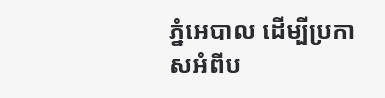ភ្នំអេបាល ដើម្បីប្រកាសអំពីប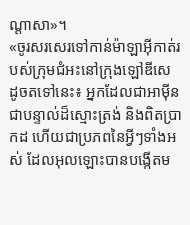ណ្តាសា»។
«ចូរសរសេរទៅកាន់ម៉ាឡាអ៊ីកាត់របស់ក្រុមជំអះនៅក្រុងឡៅឌីសេ ដូចតទៅនេះ៖ អ្នកដែលជាអាម៉ីនជាបន្ទាល់ដ៏ស្មោះត្រង់ និងពិតប្រាកដ ហើយជាប្រភពនៃអ្វីៗទាំងអស់ ដែលអុលឡោះបានបង្កើតម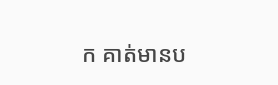ក គាត់មានប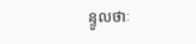ន្ទូលថាៈ